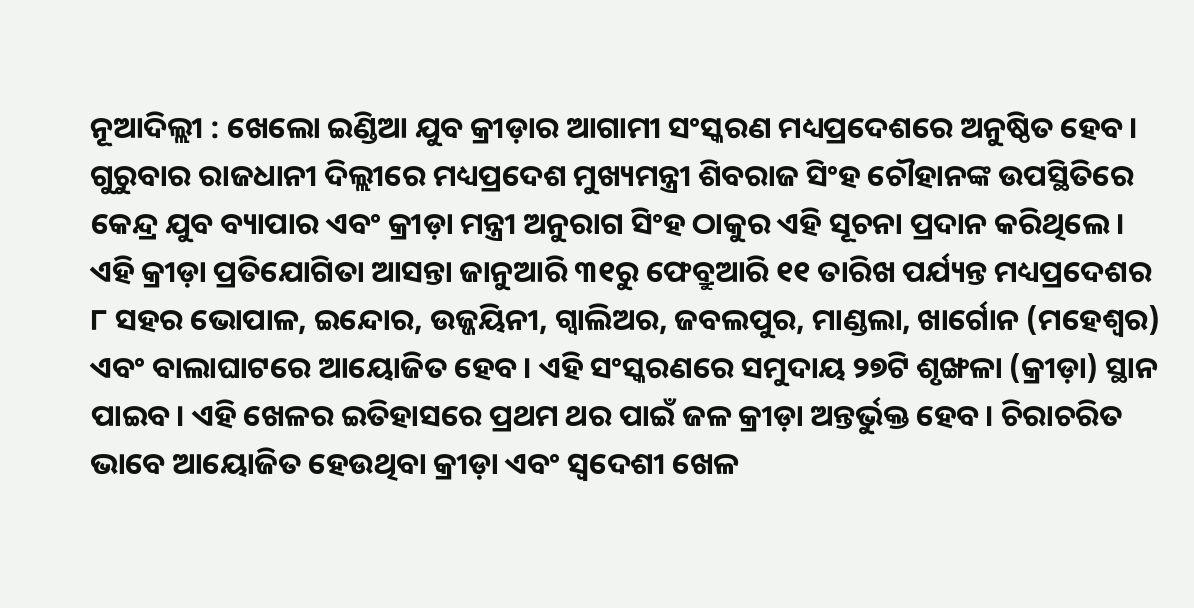ନୂଆଦିଲ୍ଲୀ : ଖେଲୋ ଇଣ୍ଡିଆ ଯୁବ କ୍ରୀଡ଼ାର ଆଗାମୀ ସଂସ୍କରଣ ମଧ୍ୟପ୍ରଦେଶରେ ଅନୁଷ୍ଠିତ ହେବ। ଗୁରୁବାର ରାଜଧାନୀ ଦିଲ୍ଲୀରେ ମଧ୍ୟପ୍ରଦେଶ ମୁଖ୍ୟମନ୍ତ୍ରୀ ଶିବରାଜ ସିଂହ ଚୌହାନଙ୍କ ଉପସ୍ଥିତିରେ କେନ୍ଦ୍ର ଯୁବ ବ୍ୟାପାର ଏବଂ କ୍ରୀଡ଼ା ମନ୍ତ୍ରୀ ଅନୁରାଗ ସିଂହ ଠାକୁର ଏହି ସୂଚନା ପ୍ରଦାନ କରିଥିଲେ। ଏହି କ୍ରୀଡ଼ା ପ୍ରତିଯୋଗିତା ଆସନ୍ତା ଜାନୁଆରି ୩୧ରୁ ଫେବ୍ରୁଆରି ୧୧ ତାରିଖ ପର୍ଯ୍ୟନ୍ତ ମଧ୍ୟପ୍ରଦେଶର ୮ ସହର ଭୋପାଳ, ଇନ୍ଦୋର, ଉଜ୍ଜୟିନୀ, ଗ୍ୱାଲିଅର, ଜବଲପୁର, ମାଣ୍ଡଲା, ଖାର୍ଗୋନ (ମହେଶ୍ୱର) ଏବଂ ବାଲାଘାଟରେ ଆୟୋଜିତ ହେବ। ଏହି ସଂସ୍କରଣରେ ସମୁଦାୟ ୨୭ଟି ଶୃଙ୍ଖଳା (କ୍ରୀଡ଼ା) ସ୍ଥାନ ପାଇବ। ଏହି ଖେଳର ଇତିହାସରେ ପ୍ରଥମ ଥର ପାଇଁ ଜଳ କ୍ରୀଡ଼ା ଅନ୍ତର୍ଭୁକ୍ତ ହେବ। ଚିରାଚରିତ ଭାବେ ଆୟୋଜିତ ହେଉଥିବା କ୍ରୀଡ଼ା ଏବଂ ସ୍ୱଦେଶୀ ଖେଳ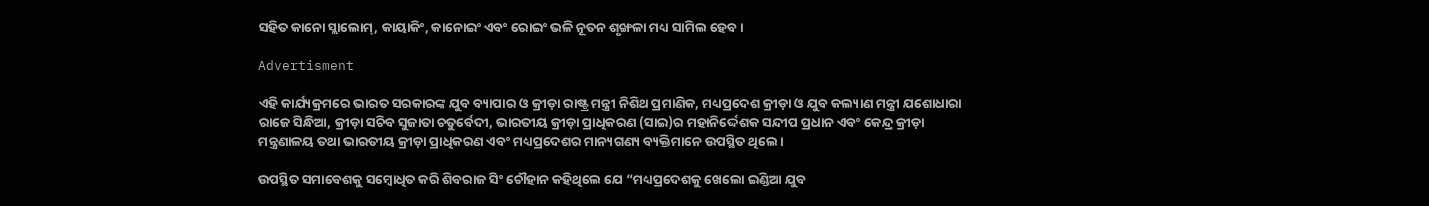ସହିତ କାନୋ ସ୍ଲାଲୋମ୍, କାୟାକିଂ, କାନୋଇଂ ଏବଂ ରୋଇଂ ଭଳି ନୂତନ ଶୃଙ୍ଖଳା ମଧ୍ୟ ସାମିଲ ହେବ।

Advertisment

ଏହି କାର୍ଯ୍ୟକ୍ରମରେ ଭାରତ ସରକାରଙ୍କ ଯୁବ ବ୍ୟାପାର ଓ କ୍ରୀଡ଼ା ରାଷ୍ଟ୍ର ମନ୍ତ୍ରୀ ନିଶିଥ ପ୍ରମାଣିକ, ମଧ୍ୟପ୍ରଦେଶ କ୍ରୀଡ଼ା ଓ ଯୁବ କଲ୍ୟାଣ ମନ୍ତ୍ରୀ ଯଶୋଧାରା ରାଜେ ସିନ୍ଧିଆ, କ୍ରୀଡ଼ା ସଚିବ ସୁଜାତା ଚତୁର୍ବେଦୀ, ଭାରତୀୟ କ୍ରୀଡ଼ା ପ୍ରାଧିକରଣ (ସାଇ)ର ମହାନିର୍ଦ୍ଦେଶକ ସନ୍ଦୀପ ପ୍ରଧାନ ଏବଂ କେନ୍ଦ୍ର କ୍ରୀଡ଼ା ମନ୍ତ୍ରଣାଳୟ ତଥା ଭାରତୀୟ କ୍ରୀଡ଼ା ପ୍ରାଧିକରଣ ଏବଂ ମଧ୍ୟପ୍ରଦେଶର ମାନ୍ୟଗଣ୍ୟ ବ୍ୟକ୍ତିମାନେ ଉପସ୍ଥିତ ଥିଲେ।

ଉପସ୍ଥିତ ସମାବେଶକୁ ସମ୍ବୋଧିତ କରି ଶିବରାଜ ସିଂ ଚୌହାନ କହିଥିଲେ ଯେ “ମଧ୍ୟପ୍ରଦେଶକୁ ଖେଲୋ ଇଣ୍ଡିଆ ଯୁବ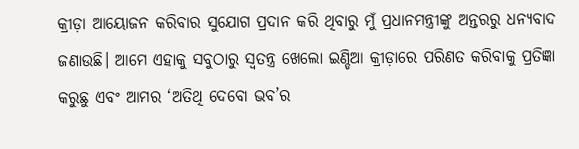କ୍ରୀଡ଼ା ଆୟୋଜନ କରିବାର ସୁଯୋଗ ପ୍ରଦାନ କରି ଥିବାରୁ ମୁଁ ପ୍ରଧାନମନ୍ତ୍ରୀଙ୍କୁ ଅନ୍ତରରୁ ଧନ୍ୟବାଦ ଜଣାଉଛି। ଆମେ ଏହାକୁ ସବୁଠାରୁ ସ୍ୱତନ୍ତ୍ର ଖେଲୋ ଇଣ୍ଡିଆ କ୍ରୀଡ଼ାରେ ପରିଣତ କରିବାକୁ ପ୍ରତିଜ୍ଞା କରୁଛୁ ଏବଂ ଆମର ‘ଅତିଥି ଦେବୋ ଭବ’ର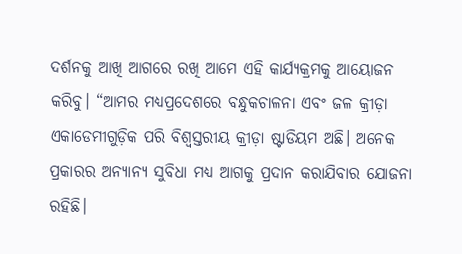ଦର୍ଶନକୁ ଆଖି ଆଗରେ ରଖି ଆମେ ଏହି କାର୍ଯ୍ୟକ୍ରମକୁ ଆୟୋଜନ କରିବୁ। “ଆମର ମଧ୍ୟପ୍ରଦେଶରେ ବନ୍ଧୁକଚାଳନା ଏବଂ ଜଳ କ୍ରୀଡ଼ା ଏକାଡେମୀଗୁଡ଼ିକ ପରି ବିଶ୍ୱସ୍ତରୀୟ କ୍ରୀଡ଼ା ଷ୍ଟାଡିୟମ ଅଛି। ଅନେକ ପ୍ରକାରର ଅନ୍ୟାନ୍ୟ ସୁବିଧା ମଧ୍ୟ ଆଗକୁ ପ୍ରଦାନ କରାଯିବାର ଯୋଜନା ରହିଛି।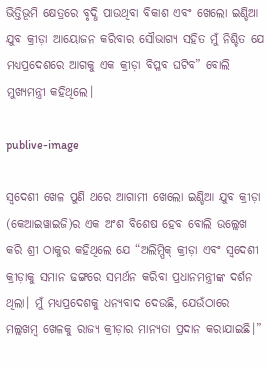ଭିତ୍ତିଭୂମି କ୍ଷେତ୍ରରେ ବୃଦ୍ଧି ପାଉଥିବା ବିକାଶ ଏବଂ ଖେଲୋ ଇଣ୍ଡିଆ ଯୁବ କ୍ରୀଡ଼ା ଆୟୋଜନ କରିବାର ସୌଭାଗ୍ୟ ସହିତ ମୁଁ ନିଶ୍ଚିତ ଯେ ମଧ୍ୟପ୍ରଦେଶରେ ଆଗକୁ ଏକ କ୍ରୀଡ଼ା ବିପ୍ଳବ ଘଟିବ” ବୋଲି ମୁଖ୍ୟମନ୍ତ୍ରୀ କହିଥିଲେ।

publive-image

ସ୍ୱଦେଶୀ ଖେଳ ପୁଣି ଥରେ ଆଗାମୀ ଖେଲୋ ଇଣ୍ଡିଆ ଯୁବ କ୍ରୀଡ଼ା (କେଆଇୱାଇଜି)ର ଏକ ଅଂଶ ବିଶେଷ ହେବ ବୋଲି ଉଲ୍ଲେଖ କରି ଶ୍ରୀ ଠାକୁର କହିଥିଲେ ଯେ “ଅଲିମ୍ପିକ୍ କ୍ରୀଡ଼ା ଏବଂ ସ୍ୱଦେଶୀ କ୍ରୀଡ଼ାକୁ ସମାନ ଢଙ୍ଗରେ ସମର୍ଥନ କରିବା ପ୍ରଧାନମନ୍ତ୍ରୀଙ୍କ ଦର୍ଶନ ଥିଲା। ମୁଁ ମଧ୍ୟପ୍ରଦେଶକୁ ଧନ୍ୟବାଦ ଦେଉଛି, ଯେଉଁଠାରେ ମଲ୍ଲଖମ୍ବ ଖେଳକୁ ରାଜ୍ୟ କ୍ରୀଡ଼ାର ମାନ୍ୟତା ପ୍ରଦାନ କରାଯାଇଛି।”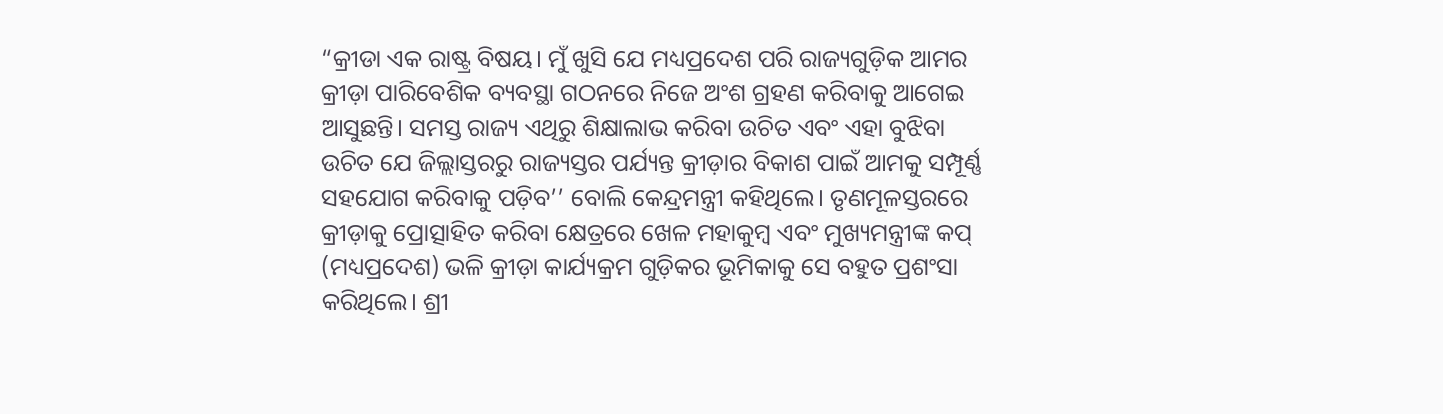“କ୍ରୀଡା ଏକ ରାଷ୍ଟ୍ର ବିଷୟ। ମୁଁ ଖୁସି ଯେ ମଧ୍ୟପ୍ରଦେଶ ପରି ରାଜ୍ୟଗୁଡ଼ିକ ଆମର କ୍ରୀଡ଼ା ପାରିବେଶିକ ବ୍ୟବସ୍ଥା ଗଠନରେ ନିଜେ ଅଂଶ ଗ୍ରହଣ କରିବାକୁ ଆଗେଇ ଆସୁଛନ୍ତି। ସମସ୍ତ ରାଜ୍ୟ ଏଥିରୁ ଶିକ୍ଷାଲାଭ କରିବା ଉଚିତ ଏବଂ ଏହା ବୁଝିବା ଉଚିତ ଯେ ଜିଲ୍ଲାସ୍ତରରୁ ରାଜ୍ୟସ୍ତର ପର୍ଯ୍ୟନ୍ତ କ୍ରୀଡ଼ାର ବିକାଶ ପାଇଁ ଆମକୁ ସମ୍ପୂର୍ଣ୍ଣ ସହଯୋଗ କରିବାକୁ ପଡ଼ିବ’’ ବୋଲି କେନ୍ଦ୍ରମନ୍ତ୍ରୀ କହିଥିଲେ। ତୃଣମୂଳସ୍ତରରେ କ୍ରୀଡ଼ାକୁ ପ୍ରୋତ୍ସାହିତ କରିବା କ୍ଷେତ୍ରରେ ଖେଳ ମହାକୁମ୍ବ ଏବଂ ମୁଖ୍ୟମନ୍ତ୍ରୀଙ୍କ କପ୍ (ମଧ୍ୟପ୍ରଦେଶ) ଭଳି କ୍ରୀଡ଼ା କାର୍ଯ୍ୟକ୍ରମ ଗୁଡ଼ିକର ଭୂମିକାକୁ ସେ ବହୁତ ପ୍ରଶଂସା କରିଥିଲେ। ଶ୍ରୀ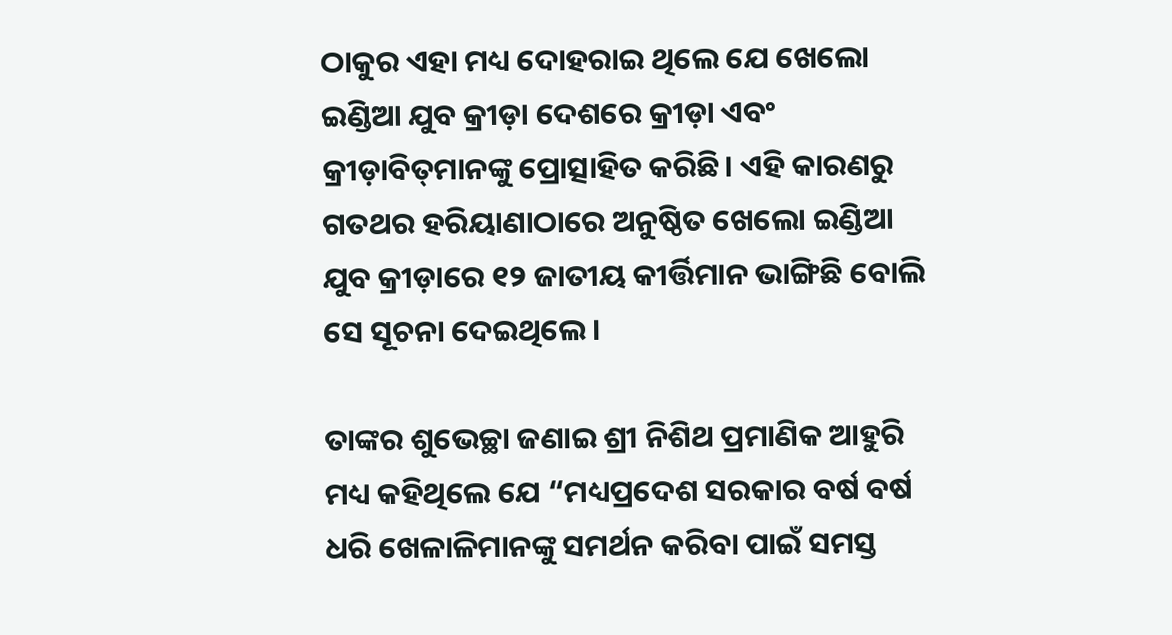ଠାକୁର ଏହା ମଧ୍ୟ ଦୋହରାଇ ଥିଲେ ଯେ ଖେଲୋ ଇଣ୍ଡିଆ ଯୁବ କ୍ରୀଡ଼ା ଦେଶରେ କ୍ରୀଡ଼ା ଏବଂ କ୍ରୀଡ଼ାବିତ୍‌ମାନଙ୍କୁ ପ୍ରୋତ୍ସାହିତ କରିଛି। ଏହି କାରଣରୁ ଗତଥର ହରିୟାଣାଠାରେ ଅନୁଷ୍ଠିତ ଖେଲୋ ଇଣ୍ଡିଆ ଯୁବ କ୍ରୀଡ଼ାରେ ୧୨ ଜାତୀୟ କୀର୍ତ୍ତିମାନ ଭାଙ୍ଗିଛି ବୋଲି ସେ ସୂଚନା ଦେଇଥିଲେ।

ତାଙ୍କର ଶୁଭେଚ୍ଛା ଜଣାଇ ଶ୍ରୀ ନିଶିଥ ପ୍ରମାଣିକ ଆହୁରି ମଧ୍ୟ କହିଥିଲେ ଯେ “ମଧ୍ୟପ୍ରଦେଶ ସରକାର ବର୍ଷ ବର୍ଷ ଧରି ଖେଳାଳିମାନଙ୍କୁ ସମର୍ଥନ କରିବା ପାଇଁ ସମସ୍ତ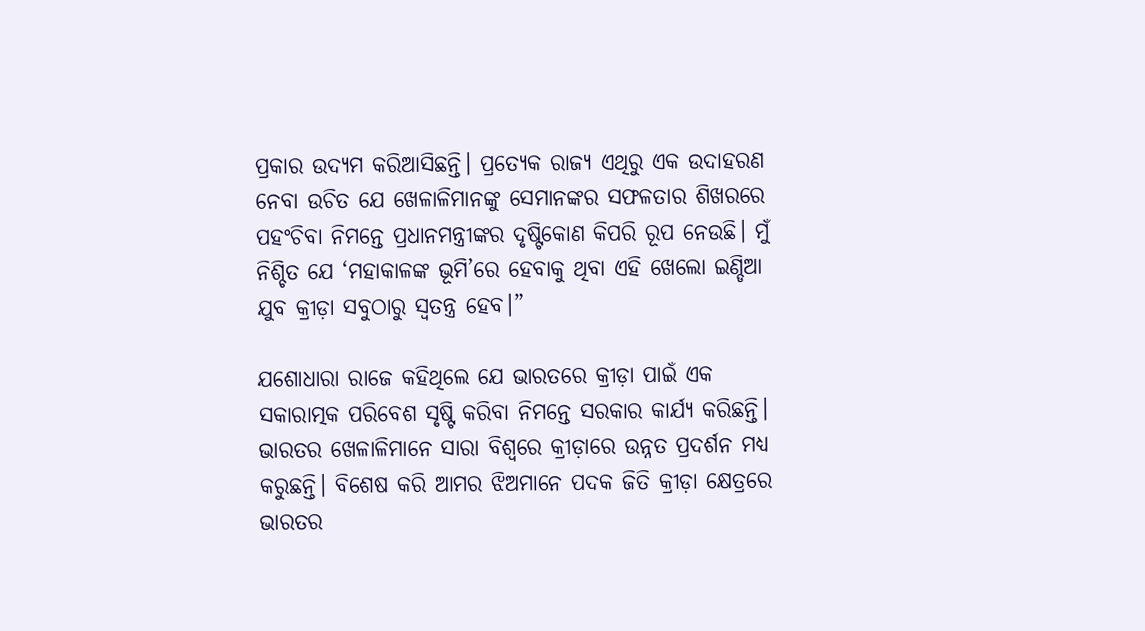ପ୍ରକାର ଉଦ୍ୟମ କରିଆସିଛନ୍ତି। ପ୍ରତ୍ୟେକ ରାଜ୍ୟ ଏଥିରୁ ଏକ ଉଦାହରଣ ନେବା ଉଚିତ ଯେ ଖେଳାଳିମାନଙ୍କୁ ସେମାନଙ୍କର ସଫଳତାର ଶିଖରରେ ପହଂଚିବା ନିମନ୍ତେ ପ୍ରଧାନମନ୍ତ୍ରୀଙ୍କର ଦୃଷ୍ଟିକୋଣ କିପରି ରୂପ ନେଉଛି। ମୁଁ ନିଶ୍ଚିତ ଯେ ‘ମହାକାଳଙ୍କ ଭୂମି’ରେ ହେବାକୁ ଥିବା ଏହି ଖେଲୋ ଇଣ୍ଡିଆ ଯୁବ କ୍ରୀଡ଼ା ସବୁଠାରୁ ସ୍ୱତନ୍ତ୍ର ହେବ।”

ଯଶୋଧାରା ରାଜେ କହିଥିଲେ ଯେ ଭାରତରେ କ୍ରୀଡ଼ା ପାଇଁ ଏକ ସକାରାତ୍ମକ ପରିବେଶ ସୃଷ୍ଟି କରିବା ନିମନ୍ତେ ସରକାର କାର୍ଯ୍ୟ କରିଛନ୍ତି। ଭାରତର ଖେଳାଳିମାନେ ସାରା ବିଶ୍ୱରେ କ୍ରୀଡ଼ାରେ ଉନ୍ନତ ପ୍ରଦର୍ଶନ ମଧ୍ୟ କରୁଛନ୍ତି। ବିଶେଷ କରି ଆମର ଝିଅମାନେ ପଦକ ଜିତି କ୍ରୀଡ଼ା କ୍ଷେତ୍ରରେ ଭାରତର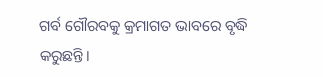ଗର୍ବ ଗୌରବକୁ କ୍ରମାଗତ ଭାବରେ ବୃଦ୍ଧି କରୁଛନ୍ତି।